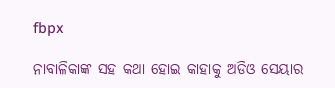fbpx

ନାବାଳିକାଙ୍କ ସହ କଥା ହୋଇ କାହାକୁ ଅଡିଓ ସେୟାର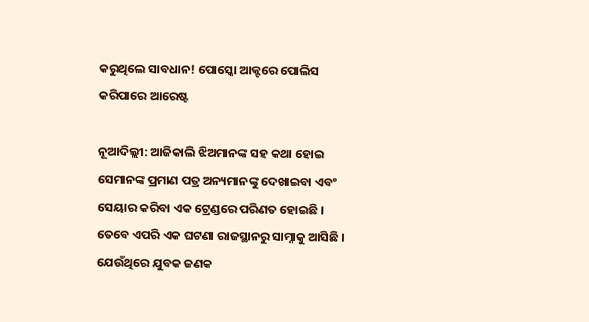କରୁଥିଲେ ସାବଧାନ! ପୋସ୍କୋ ଆକ୍ଟରେ ପୋଲିସ କରିପାରେ ଆରେଷ୍ଟ

ନୂଆଦିଲ୍ଲୀ: ଆଜିକାଲି ଝିଅମାନଙ୍କ ସହ କଥା ହୋଇ ସେମାନଙ୍କ ପ୍ରମାଣ ପତ୍ର ଅନ୍ୟମାନଙ୍କୁ ଦେଖାଇବା ଏବଂ ସେୟାର କରିବା ଏକ ଟ୍ରେଣ୍ଡରେ ପରିଣତ ହୋଇଛି । ତେବେ ଏପରି ଏକ ଘଟଣା ରାଜସ୍ଥାନରୁ ସାମ୍ନାକୁ ଆସିଛି । ଯେଉଁଥିରେ ଯୁବକ ଜଣକ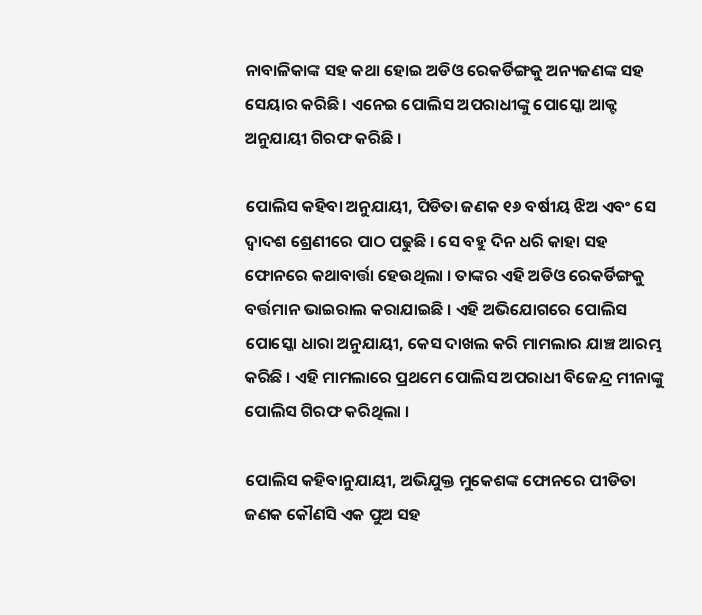ନାବାଳିକାଙ୍କ ସହ କଥା ହୋଇ ଅଡିଓ ରେକର୍ଡିଙ୍ଗକୁ ଅନ୍ୟଜଣଙ୍କ ସହ ସେୟାର କରିଛି । ଏନେଇ ପୋଲିସ ଅପରାଧୀଙ୍କୁ ପୋସ୍କୋ ଆକ୍ଟ ଅନୁଯାୟୀ ଗିରଫ କରିଛି ।

ପୋଲିସ କହିବା ଅନୁଯାୟୀ, ପିଡିତା ଜଣକ ୧୬ ବର୍ଷୀୟ ଝିଅ ଏବଂ ସେ ଦ୍ୱାଦଶ ଶ୍ରେଣୀରେ ପାଠ ପଢୁଛି । ସେ ବହୁ ଦିନ ଧରି କାହା ସହ ଫୋନରେ କଥାବାର୍ତ୍ତା ହେଉଥିଲା । ତାଙ୍କର ଏହି ଅଡିଓ ରେକର୍ଡିଙ୍ଗକୁ ବର୍ତ୍ତମାନ ଭାଇରାଲ କରାଯାଇଛି । ଏହି ଅଭିଯୋଗରେ ପୋଲିସ ପୋସ୍କୋ ଧାରା ଅନୁଯାୟୀ, କେସ ଦାଖଲ କରି ମାମଲାର ଯାଞ୍ଚ ଆରମ୍ଭ କରିଛି । ଏହି ମାମଲାରେ ପ୍ରଥମେ ପୋଲିସ ଅପରାଧୀ ବିଜେନ୍ଦ୍ର ମୀନାଙ୍କୁ ପୋଲିସ ଗିରଫ କରିଥିଲା ।

ପୋଲିସ କହିବାନୁଯାୟୀ, ଅଭିଯୁକ୍ତ ମୁକେଶଙ୍କ ଫୋନରେ ପୀଡିତା ଜଣକ କୌଣସି ଏକ ପୁଅ ସହ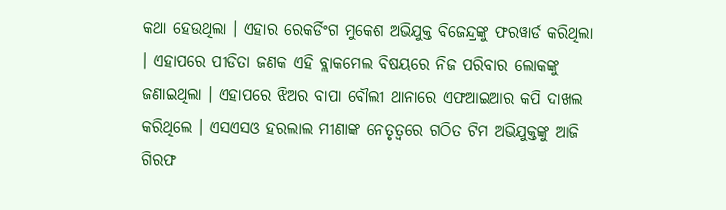କଥା ହେଉଥିଲା । ଏହାର ରେକର୍ଡିଂଗ ମୁକେଶ ଅଭିଯୁକ୍ତ ବିଜେନ୍ଦ୍ରଙ୍କୁ ଫରୱାର୍ଡ କରିଥିଲା । ଏହାପରେ ପୀଡିତା ଜଣକ ଏହି ବ୍ଲାକମେଲ ବିଷୟରେ ନିଜ ପରିବାର ଲୋକଙ୍କୁ ଜଣାଇଥିଲା । ଏହାପରେ ଝିଅର ବାପା ବୌଲୀ ଥାନାରେ ଏଫଆଇଆର କପି ଦାଖଲ କରିଥିଲେ । ଏସଏସଓ ହରଲାଲ ମୀଣାଙ୍କ ନେତୃତ୍ୱରେ ଗଠିତ ଟିମ ଅଭିଯୁକ୍ତଙ୍କୁ ଆଜି ଗିରଫ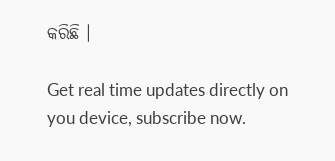କରିଛି ।

Get real time updates directly on you device, subscribe now.